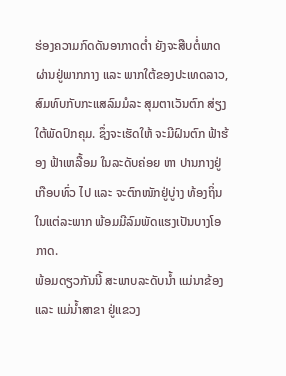ຮ່ອງຄວາມກົດດັນອາກາດຕໍ່າ ຍັງຈະສືບຕໍ່ພາດຜ່ານຢູ່ພາກກາງ ແລະ ພາກໃຕ້ຂອງປະເທດລາວ, ສົມທົບກັບກະແສລົມມໍລະ ສຸມຕາເວັນຕົກ ສ່ຽງໃຕ້ພັດປົກຄຸມ. ຊຶ່ງຈະເຮັດໃຫ້ ຈະມີຝົນຕົກ ຟ້າຮ້ອງ ຟ້າເຫລື້ອມ ໃນລະດັບຄ່ອຍ ຫາ ປານກາງຢູ່ເກືອບທົ່ວ ໄປ ແລະ ຈະຕົກໜັກຢູ່ບູ່າງ ທ້ອງຖິ່ນໃນແຕ່ລະພາກ ພ້ອມມີລົມພັດແຮງເປັນບາງໂອກາດ.
ພ້ອມດຽວກັນນີ້ ສະພາບລະດັບນໍ້າ ແມ່ນາຂ້ອງ ແລະ ແມ່ນໍ້າສາຂາ ຢູ່ແຂວງ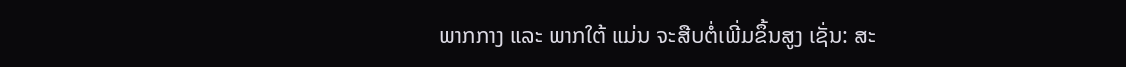ພາກກາງ ແລະ ພາກໃຕ້ ແມ່ນ ຈະສືບຕໍ່ເພີ່ມຂຶ້ນສູງ ເຊັ່ນ: ສະ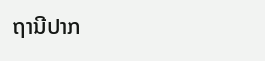ຖານີປາກ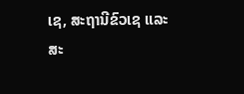ເຊ, ສະຖານີຂົວເຊ ແລະ ສະ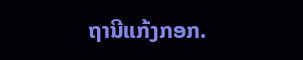ຖານີແກ້ງກອກ.